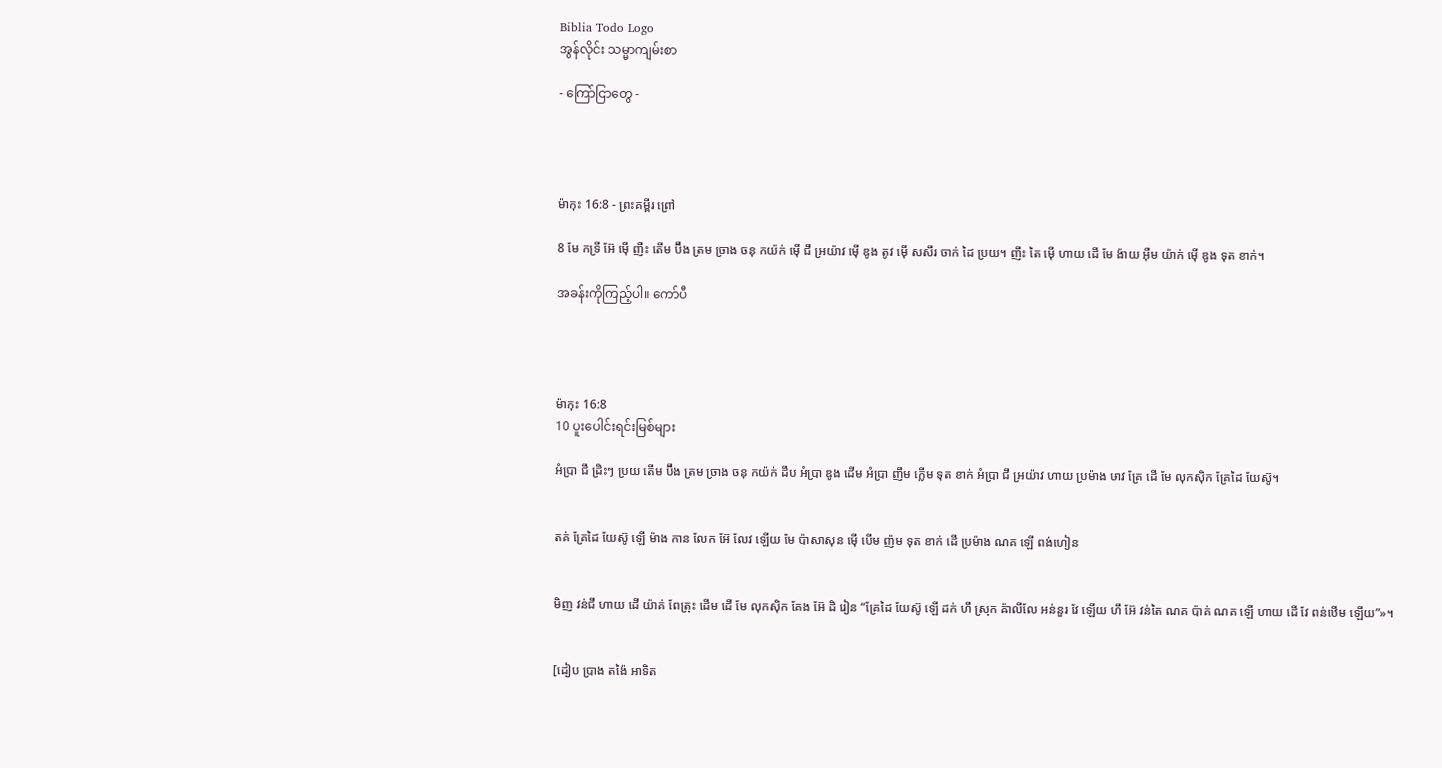Biblia Todo Logo
အွန်လိုင်း သမ္မာကျမ်းစာ

- ကြော်ငြာတွေ -




ម៉ាកុះ 16:8 - ព្រះគម្ពីរ ព្រៅ

8 មែ កទ្រី អ៊ែ ម៉ើ ញឺះ តើម ប៊ឹង ត្រម ច្រាង ចនុ កយ៉ក់ ម៉ើ ជឹ អ្រយ៉ាវ ម៉ើ ឌូង តូវ ម៉ើ សសឹរ ចាក់ ដៃ ប្រយ។ ញឹះ តៃ ម៉ើ ហាយ ដើ មែ ង៉ាយ អ៊ឺម យ៉ាក់ ម៉ើ ឌូង ទុត ខាក់។

အခန်းကိုကြည့်ပါ။ ကော်ပီ




ម៉ាកុះ 16:8
10 ပူးပေါင်းရင်းမြစ်များ

អំប្រា ជឹ ដ្រិះៗ ប្រយ តើម ប៊ឹង ត្រម ច្រាង ចនុ កយ៉ក់ ដឹប អំប្រា ឌូង ដើម អំប្រា ញឹម ក្លើម ទុត ខាក់ អំប្រា ជឹ អ្រយ៉ាវ ហាយ ប្រម៉ាង ឞាវ គ្រែ ដើ មែ លុកស៊ិក គ្រែដៃ យែស៊ូ។


តគ់ គ្រែដៃ យែស៊ូ ឡើ ម៉ាង កាន លែក អ៊ែ លែវ ឡើយ មែ ប៉ាសាសុន ម៉ើ បើម ញ៉ម ទុត ខាក់ ដើ ប្រម៉ាង ណគ ឡើ ពង់ហៀន


មិញ វន់ជឹ ហាយ ដើ យ៉ាគ់ ពែត្រុះ ដើម ដើ មែ លុកស៊ិក គែង អ៊ែ ដិ រៀន “គ្រែដៃ យែស៊ូ ឡើ ដក់ ហឹ ស្រុក ឝ៉ាលីលែ អន់នួរ វែ ឡើយ ហឹ អ៊ែ វន់តៃ ណគ ប៉ាគ់ ណគ ឡើ ហាយ ដើ វែ ពន់ឋើម ឡើយ”»។


[ដៀប ប្រាង តង៉ៃ អាទិត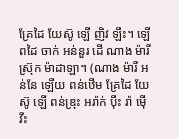គ្រែដៃ យែស៊ូ ឡើ ញិវ ឡឹះ។ ឡើ ពដៃ ចាក់ អន់នួរ ដើ ណាង ម៉ារី ស៊្រុក ម៉ាដាឡា។ (ណាង ម៉ារី អន់នែ ឡើយ ពន់ឋើម គ្រែដៃ យែស៊ូ ឡើ ពន់ឌ្រុះ អរ៉ាក់ ប៉ឹះ រ៉ា ម៉ើ វីះ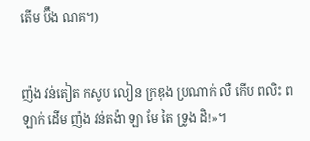តើម ប៊ឹង ណគ។)


ញ៉ង វន់តៀត កសូប លៀន ក្រឌុង ប្រណាក់ លឺ កើប ពលិះ ពឡាក់ ដើម ញ៉ង វន់តង៉ា ឡា មែ តៃ ទ្រូង ដិ!»។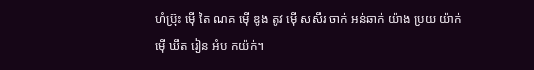ហំប៊្រុះ ម៉ើ តៃ ណគ ម៉ើ ឌូង តូវ ម៉ើ សសឹរ ចាក់ អន់ឆាក់ យ៉ាង ប្រយ យ៉ាក់ ម៉ើ ឃឹត រៀន អំប កយ៉ក់។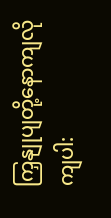ကြှနျုပျတို့နောကျလိုကျပါ: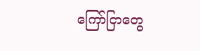ကြော်ငြာတွေ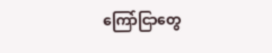ကြော်ငြာတွေ